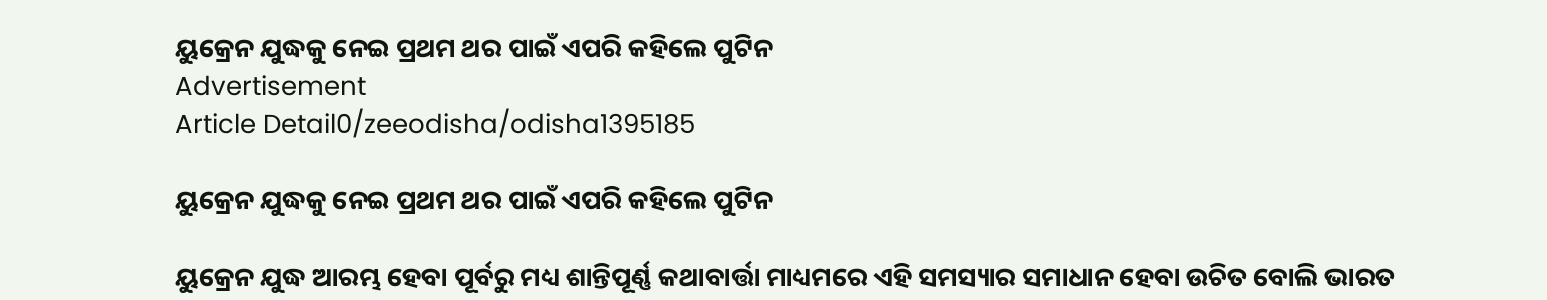ୟୁକ୍ରେନ ଯୁଦ୍ଧକୁ ନେଇ ପ୍ରଥମ ଥର ପାଇଁ ଏପରି କହିଲେ ପୁଟିନ
Advertisement
Article Detail0/zeeodisha/odisha1395185

ୟୁକ୍ରେନ ଯୁଦ୍ଧକୁ ନେଇ ପ୍ରଥମ ଥର ପାଇଁ ଏପରି କହିଲେ ପୁଟିନ

ୟୁକ୍ରେନ ଯୁଦ୍ଧ ଆରମ୍ଭ ହେବା ପୂର୍ବରୁ ମଧ୍ୟ ଶାନ୍ତିପୂର୍ଣ୍ଣ କଥାବାର୍ତ୍ତା ମାଧ୍ୟମରେ ଏହି ସମସ୍ୟାର ସମାଧାନ ହେବା ଉଚିତ ବୋଲି ଭାରତ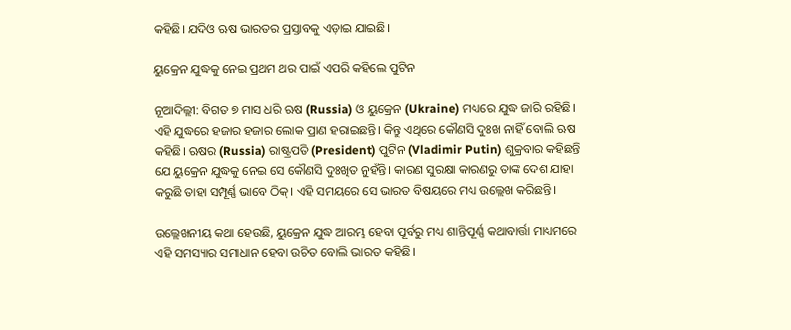କହିଛି। ଯଦିଓ ଋଷ ଭାରତର ପ୍ରସ୍ତାବକୁ ଏଡ଼ାଇ ଯାଇଛି।

ୟୁକ୍ରେନ ଯୁଦ୍ଧକୁ ନେଇ ପ୍ରଥମ ଥର ପାଇଁ ଏପରି କହିଲେ ପୁଟିନ

ନୂଆଦିଲ୍ଲୀ: ବିଗତ ୭ ମାସ ଧରି ଋଷ (Russia) ଓ ୟୁକ୍ରେନ (Ukraine) ମଧ୍ୟରେ ଯୁଦ୍ଧ ଜାରି ରହିଛି। ଏହି ଯୁଦ୍ଧରେ ହଜାର ହଜାର ଲୋକ ପ୍ରାଣ ହରାଇଛନ୍ତି। କିନ୍ତୁ ଏଥିରେ କୌଣସି ଦୁଃଖ ନାହିଁ ବୋଲି ଋଷ କହିଛି। ଋଷର (Russia) ରାଷ୍ଟ୍ରପତି (President) ପୁଟିନ (Vladimir Putin) ଶୁକ୍ରବାର କହିଛନ୍ତି ଯେ ୟୁକ୍ରେନ ଯୁଦ୍ଧକୁ ନେଇ ସେ କୌଣସି ଦୁଃଖିତ ନୁହଁନ୍ତି। କାରଣ ସୁରକ୍ଷା କାରଣରୁ ତାଙ୍କ ଦେଶ ଯାହା କରୁଛି ତାହା ସମ୍ପୂର୍ଣ୍ଣ ଭାବେ ଠିକ୍। ଏହି ସମୟରେ ସେ ଭାରତ ବିଷୟରେ ମଧ୍ୟ ଉଲ୍ଲେଖ କରିଛନ୍ତି।

ଉଲ୍ଲେଖନୀୟ କଥା ହେଉଛି, ୟୁକ୍ରେନ ଯୁଦ୍ଧ ଆରମ୍ଭ ହେବା ପୂର୍ବରୁ ମଧ୍ୟ ଶାନ୍ତିପୂର୍ଣ୍ଣ କଥାବାର୍ତ୍ତା ମାଧ୍ୟମରେ ଏହି ସମସ୍ୟାର ସମାଧାନ ହେବା ଉଚିତ ବୋଲି ଭାରତ କହିଛି।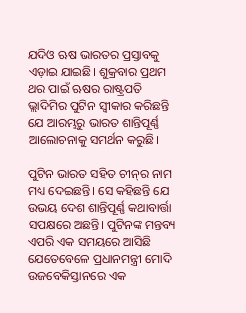ଯଦିଓ ଋଷ ଭାରତର ପ୍ରସ୍ତାବକୁ ଏଡ଼ାଇ ଯାଇଛି। ଶୁକ୍ରବାର ପ୍ରଥମ ଥର ପାଇଁ ଋଷର ରାଷ୍ଟ୍ରପତି ଭ୍ଲାଦିମିର ପୁଟିନ ସ୍ୱୀକାର କରିଛନ୍ତି ଯେ ଆରମ୍ଭରୁ ଭାରତ ଶାନ୍ତିପୂର୍ଣ୍ଣ ଆଲୋଚନାକୁ ସମର୍ଥନ କରୁଛି।

ପୁଟିନ ଭାରତ ସହିତ ଚୀନ୍‌ର ନାମ ମଧ୍ୟ ଦେଇଛନ୍ତି। ସେ କହିଛନ୍ତି ଯେ ଉଭୟ ଦେଶ ଶାନ୍ତିପୂର୍ଣ୍ଣ କଥାବାର୍ତ୍ତା ସପକ୍ଷରେ ଅଛନ୍ତି। ପୁଟିନଙ୍କ ମନ୍ତବ୍ୟ ଏପରି ଏକ ସମୟରେ ଆସିଛି ଯେତେବେଳେ ପ୍ରଧାନମନ୍ତ୍ରୀ ମୋଦି ଉଜବେକିସ୍ତାନରେ ଏକ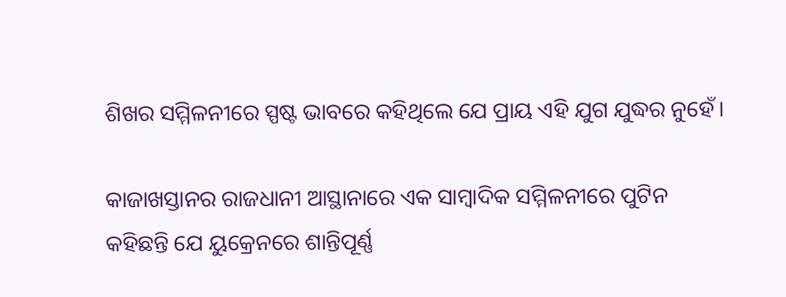ଶିଖର ସମ୍ମିଳନୀରେ ସ୍ପଷ୍ଟ ଭାବରେ କହିଥିଲେ ଯେ ପ୍ରାୟ ଏହି ଯୁଗ ଯୁଦ୍ଧର ନୁହେଁ।

କାଜାଖସ୍ତାନର ରାଜଧାନୀ ଆସ୍ଥାନାରେ ଏକ ସାମ୍ବାଦିକ ସମ୍ମିଳନୀରେ ପୁଟିନ କହିଛନ୍ତି ଯେ ୟୁକ୍ରେନରେ ଶାନ୍ତିପୂର୍ଣ୍ଣ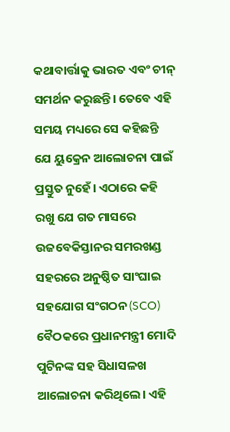କଥାବାର୍ତ୍ତାକୁ ଭାରତ ଏବଂ ଚୀନ୍ ସମର୍ଥନ କରୁଛନ୍ତି। ତେବେ ଏହି ସମୟ ମଧ୍ୟରେ ସେ କହିଛନ୍ତି ଯେ ୟୁକ୍ରେନ ଆଲୋଚନା ପାଇଁ ପ୍ରସ୍ତୁତ ନୁହେଁ। ଏଠାରେ କହି ରଖୁ ଯେ ଗତ ମାସରେ ଉଜବେକିସ୍ତାନର ସମରଖଣ୍ଡ ସହରରେ ଅନୁଷ୍ଠିତ ସାଂଘାଇ ସହଯୋଗ ସଂଗଠନ (SCO) ବୈଠକରେ ପ୍ରଧାନମନ୍ତ୍ରୀ ମୋଦି ପୁଟିନଙ୍କ ସହ ସିଧାସଳଖ ଆଲୋଚନା କରିଥିଲେ। ଏହି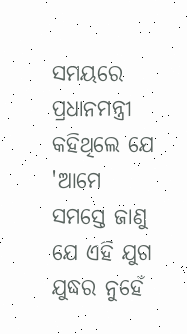ସମୟରେ ପ୍ରଧାନମନ୍ତ୍ରୀ କହିଥିଲେ ଯେ 'ଆମେ ସମସ୍ତେ ଜାଣୁ ଯେ ଏହି ଯୁଗ ଯୁଦ୍ଧର ନୁହେଁ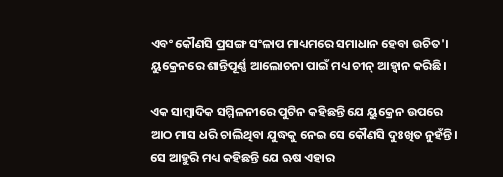ଏବଂ କୌଣସି ପ୍ରସଙ୍ଗ ସଂଳାପ ମାଧ୍ୟମରେ ସମାଧାନ ହେବା ଉଚିତ'। ୟୁକ୍ରେନରେ ଶାନ୍ତିପୂର୍ଣ୍ଣ ଆଲୋଚନା ପାଇଁ ମଧ୍ୟ ଚୀନ୍ ଆହ୍ୱାନ କରିଛି।

ଏକ ସାମ୍ବାଦିକ ସମ୍ମିଳନୀରେ ପୁଟିନ କହିଛନ୍ତି ଯେ ୟୁକ୍ରେନ ଉପରେ ଆଠ ମାସ ଧରି ଚାଲିଥିବା ଯୁଦ୍ଧକୁ ନେଇ ସେ କୌଣସି ଦୁଃଖିତ ନୁହଁନ୍ତି। ସେ ଆହୁରି ମଧ୍ୟ କହିଛନ୍ତି ଯେ ଋଷ ଏହାର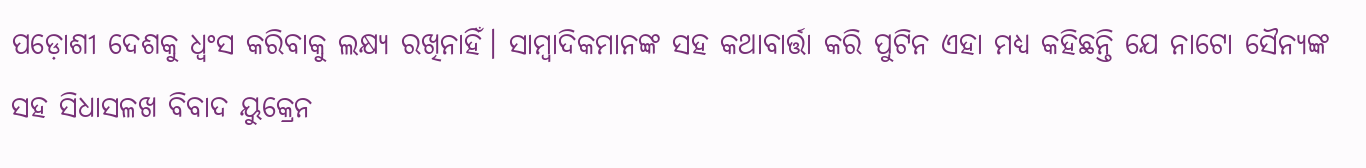ପଡ଼ୋଶୀ ଦେଶକୁ ଧ୍ୱଂସ କରିବାକୁ ଲକ୍ଷ୍ୟ ରଖିନାହିଁ। ସାମ୍ବାଦିକମାନଙ୍କ ସହ କଥାବାର୍ତ୍ତା କରି ପୁଟିନ ଏହା ମଧ୍ୟ କହିଛନ୍ତି ଯେ ନାଟୋ ସୈନ୍ୟଙ୍କ ସହ ସିଧାସଳଖ ବିବାଦ ୟୁକ୍ରେନ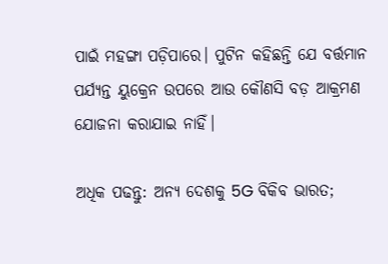ପାଇଁ ମହଙ୍ଗା ପଡ଼ିପାରେ। ପୁଟିନ କହିଛନ୍ତି ଯେ ବର୍ତ୍ତମାନ ପର୍ଯ୍ୟନ୍ତ ୟୁକ୍ରେନ ଉପରେ ଆଉ କୌଣସି ବଡ଼ ଆକ୍ରମଣ ଯୋଜନା କରାଯାଇ ନାହିଁ।

ଅଧିକ ପଢନ୍ତୁ: ଅନ୍ୟ ଦେଶକୁ 5G ବିକିବ ଭାରତ;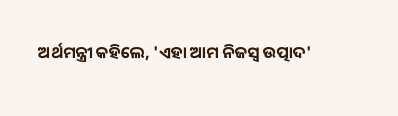ଅର୍ଥମନ୍ତ୍ରୀ କହିଲେ, 'ଏହା ଆମ ନିଜସ୍ୱ ଉତ୍ପାଦ'